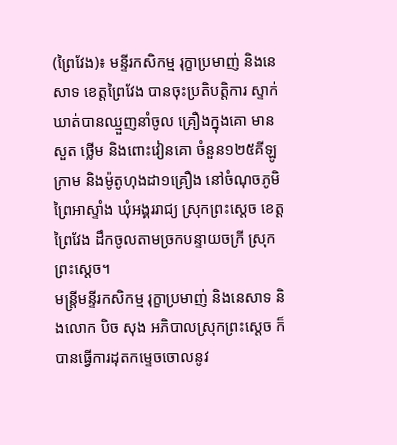(ព្រៃវែង)៖ មន្ទីរកសិកម្ម រុក្ខាប្រមាញ់ និងនេសាទ ខេត្តព្រៃវែង បានចុះប្រតិបត្តិការ ស្ទាក់ឃាត់បានឈ្មួញនាំចូល គ្រឿងក្នុងគោ មាន សួត ថ្លើម និងពោះវៀនគោ ចំនួន១២៥គីឡូក្រាម និងម៉ូតូហុងដា១គ្រឿង នៅចំណុចភូមិព្រៃអាស្ទាំង ឃុំអង្គររាជ្យ ស្រុកព្រះស្តេច ខេត្តព្រៃវែង ដឹកចូលតាមច្រកបន្ទាយចក្រី ស្រុកព្រះស្តេច។
មន្រ្តីមន្ទីរកសិកម្ម រុក្ខាប្រមាញ់ និងនេសាទ និងលោក បិច សុង អភិបាលស្រុកព្រះស្តេច ក៏បានធ្វើការដុតកម្ទេចចោលនូវ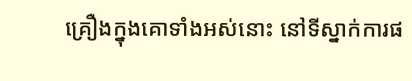គ្រឿងក្នុងគោទាំងអស់នោះ នៅទីស្នាក់ការផ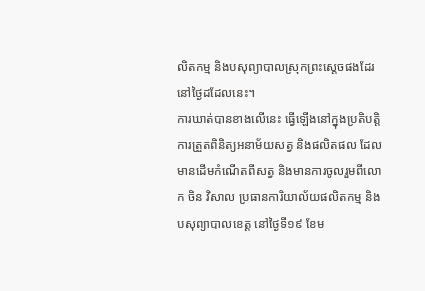លិតកម្ម និងបសុព្យាបាលស្រុកព្រះស្តេចផងដែរនៅថ្ងៃដដែលនេះ។
ការឃាត់បានខាងលើនេះ ធ្វើឡើងនៅក្នុងប្រតិបត្តិការត្រួតពិនិត្យអនាម័យសត្វ និងផលិតផល ដែលមានដើមកំណើតពីសត្វ និងមានការចូលរួមពីលោក ចិន វិសាល ប្រធានការិយាល័យផលិតកម្ម និងបសុព្យាបាលខេត្ត នៅថ្ងៃទី១៩ ខែម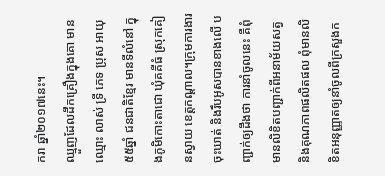ករា ឆ្នាំ២០១៧នេះ។
ឈ្មួញដែលដឹកគ្រឿងក្នុងគោ មានឈ្មោះ លាស់ ទ្រី ភេទ ប្រុស អាយុ៥៥ឆ្នាំ ជនជាតិខ្មែរ មានទីលំនៅ ក្នុងភូមិកោះតាជោ ឃុំគគីធំ ស្រុកគៀនស្វាយ ខេត្តកណ្តាល។ក្រុមការងារចុះឃាត់ និងរឹបអូសបានខាងលើ បញ្ជាក់ឲ្យដឹងថា ការនាំចូលនេះ គឺពុំមានលិខិតបញ្ជាក់ពីអនាម័យសត្វ និងគុណភាពផលិតផល ពុំមានលិខិតអនុញ្ញាតឲ្យនាំចូលពីក្រសួងក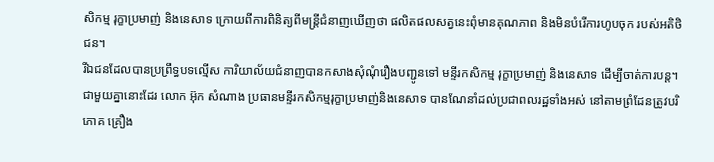សិកម្ម រុក្ខាប្រមាញ់ និងនេសាទ ក្រោយពីការពិនិត្យពីមន្រ្តីជំនាញឃើញថា ផលិតផលសត្វនេះពុំមានគុណភាព និងមិនបំរើការហូបចុក របស់អតិថិជន។
រីឯជនដែលបានប្រព្រឹទ្ធបទល្មើស ការិយាល័យជំនាញបានកសាងសុំណុំរឿងបញ្ជូនទៅ មន្ទីរកសិកម្ម រុក្ខាប្រមាញ់ និងនេសាទ ដើម្បីចាត់ការបន្ត។
ជាមួយគ្នានោះដែរ លោក អ៊ុក សំណាង ប្រធានមន្ទីរកសិកម្មរុក្ខាប្រមាញ់និងនេសាទ បានណែនាំដល់ប្រជាពលរដ្ឋទាំងអស់ នៅតាមព្រំដែនត្រូវបរិភោគ គ្រឿង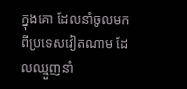ក្នុងគោ ដែលនាំចូលមកពីប្រទេសវៀតណាម ដែលឈ្មួញនាំ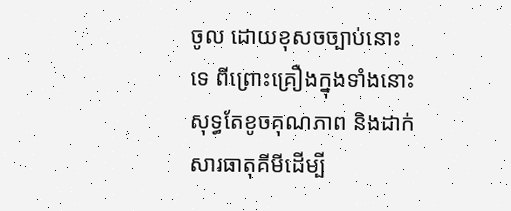ចូល ដោយខុសចច្បាប់នោះទេ ពីព្រោះគ្រឿងក្នុងទាំងនោះសុទ្ធតែខូចគុណភាព និងដាក់សារធាតុគីមីដើម្បី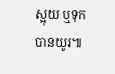ស្អុយ ឬទុកបានយូរ៕